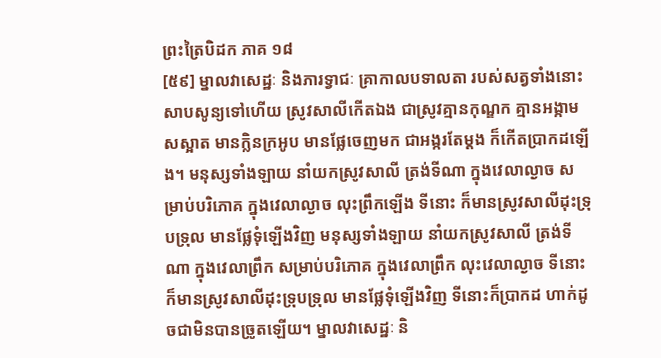ព្រះត្រៃបិដក ភាគ ១៨
[៥៩] ម្នាលវាសេដ្ឋៈ និងភារទ្វាជៈ គ្រាកាលបទាលតា របស់សត្វទាំងនោះ សាបសូន្យទៅហើយ ស្រូវសាលីកើតឯង ជាស្រូវគ្មានកុណ្ឌក គ្មានអង្កាម សស្អាត មានក្លិនក្រអូប មានផ្លែចេញមក ជាអង្ករតែម្តង ក៏កើតប្រាកដឡើង។ មនុស្សទាំងឡាយ នាំយកស្រូវសាលី ត្រង់ទីណា ក្នុងវេលាល្ងាច សម្រាប់បរិភោគ ក្នុងវេលាល្ងាច លុះព្រឹកឡើង ទីនោះ ក៏មានស្រូវសាលីដុះទ្រុបទ្រុល មានផ្លែទុំឡើងវិញ មនុស្សទាំងឡាយ នាំយកស្រូវសាលី ត្រង់ទីណា ក្នុងវេលាព្រឹក សម្រាប់បរិភោគ ក្នុងវេលាព្រឹក លុះវេលាល្ងាច ទីនោះក៏មានស្រូវសាលីដុះទ្រុបទ្រុល មានផ្លែទុំឡើងវិញ ទីនោះក៏ប្រាកដ ហាក់ដូចជាមិនបានច្រូតឡើយ។ ម្នាលវាសេដ្ឋៈ និ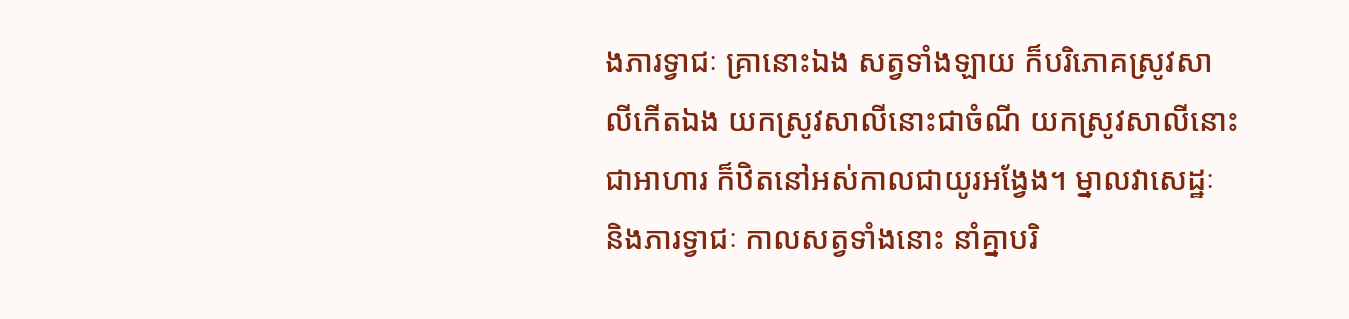ងភារទ្វាជៈ គ្រានោះឯង សត្វទាំងឡាយ ក៏បរិភោគស្រូវសាលីកើតឯង យកស្រូវសាលីនោះជាចំណី យកស្រូវសាលីនោះ ជាអាហារ ក៏ឋិតនៅអស់កាលជាយូរអង្វែង។ ម្នាលវាសេដ្ឋៈ និងភារទ្វាជៈ កាលសត្វទាំងនោះ នាំគ្នាបរិ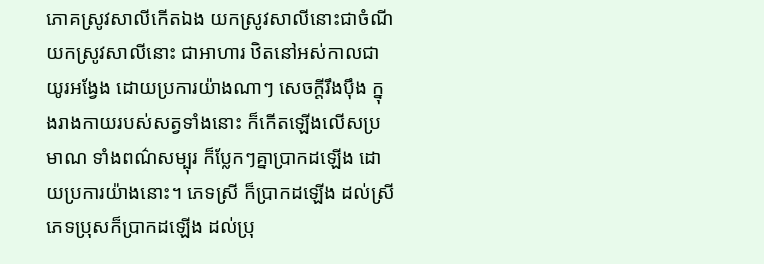ភោគស្រូវសាលីកើតឯង យកស្រូវសាលីនោះជាចំណី យកស្រូវសាលីនោះ ជាអាហារ ឋិតនៅអស់កាលជាយូរអង្វែង ដោយប្រការយ៉ាងណាៗ សេចក្តីរឹងប៉ឹង ក្នុងរាងកាយរបស់សត្វទាំងនោះ ក៏កើតឡើងលើសប្រមាណ ទាំងពណ៌សម្បុរ ក៏ប្លែកៗគ្នាប្រាកដឡើង ដោយប្រការយ៉ាងនោះ។ ភេទស្រី ក៏ប្រាកដឡើង ដល់ស្រី ភេទប្រុសក៏ប្រាកដឡើង ដល់ប្រុ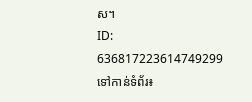ស។
ID: 636817223614749299
ទៅកាន់ទំព័រ៖